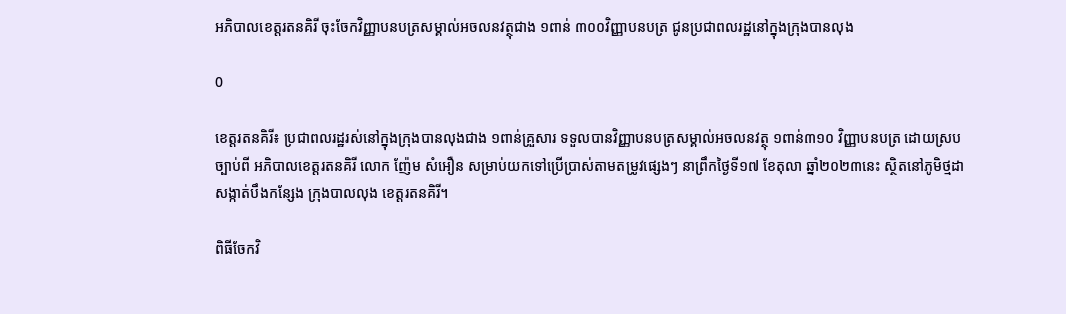អភិបាលខេត្តរតនគិរី ចុះចែកវិញ្ញាបនបត្រសម្គាល់អចលនវត្ថុជាង ១ពាន់ ៣០០វិញ្ញាបនបត្រ ជូនប្រជាពលរដ្ឋនៅក្នុងក្រុងបានលុង

0

ខេត្តរតនគិរី៖ ប្រជាពលរដ្ឋរស់នៅក្នុងក្រុងបានលុងជាង ១ពាន់គ្រួសារ ទទួលបានវិញ្ញាបនបត្រសម្គាល់អចលនវត្ថុ ១ពាន់៣១០ វិញ្ញាបនបត្រ ដោយស្របច្បាប់ពី អភិបាលខេត្តរតនគិរី លោក ញ៉ែម សំអឿន សម្រាប់យកទៅប្រើប្រាស់តាមតម្រូវផ្សេងៗ នាព្រឹកថ្ងៃទី១៧ ខែតុលា ឆ្នាំ២០២៣នេះ ស្ថិតនៅភូមិថ្មដា សង្កាត់បឹងកន្សែង ក្រុងបាលលុង ខេត្តរតនគិរី។

ពិធីចែកវិ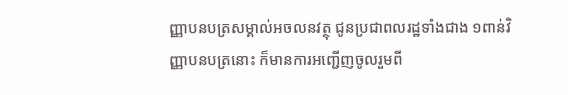ញ្ញាបនបត្រសម្គាល់អចលនវត្ថុ ជូនប្រជាពលរដ្ឋទាំងជាង ១ពាន់វិញ្ញាបនបត្រនោះ ក៏មានការអញ្ជើញចូលរួមពី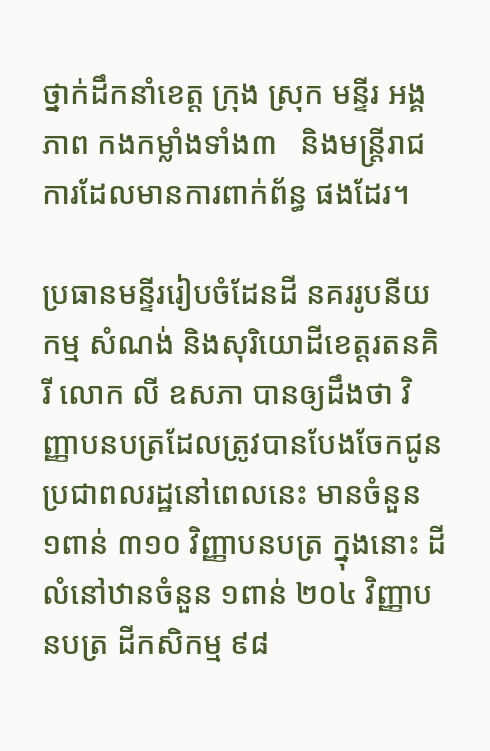ថ្នាក់ដឹកនាំខេត្ត ក្រុង ស្រុក មន្ទីរ អង្គភាព កងកម្លាំងទាំង៣   និងមន្ត្រីរាជការដែលមានការពាក់ព័ន្ធ ផងដែរ។

ប្រធានមន្ទីររៀបចំដែនដី នគររូបនីយកម្ម សំណង់ និងសុរិយោដីខេត្តរតនគិរី លោក លី ឧសភា បានឲ្យដឹងថា វិញ្ញាបនបត្រដែលត្រូវបានបែងចែកជូនប្រជាពលរដ្ឋនៅពេលនេះ មានចំនួន ១ពាន់ ៣១០ វិញ្ញាបនបត្រ ក្នុងនោះ ដីលំនៅឋានចំនួន ១ពាន់ ២០៤ វិញ្ញាបនបត្រ ដីកសិកម្ម ៩៨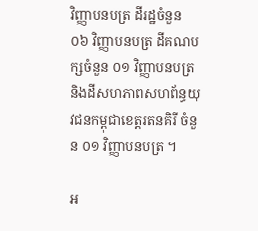វិញ្ញាបនបត្រ ដីរដ្ឋចំនួន ០៦ វិញ្ញាបនបត្រ ដីគណបក្សចំនួន ០១ វិញ្ញាបនបត្រ និងដីសហភាពសហព័ន្ធយុវជនកម្ពុជាខេត្តរតនគិរី ចំនួន ០១ វិញ្ញាបនបត្រ ។

អ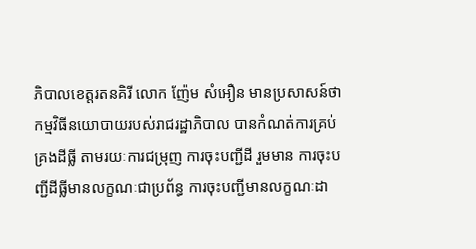ភិបាលខេត្តរតនគិរី លោក ញ៉ែម សំអឿន មានប្រសាសន៍ថា កម្មវិធីនយោបាយរបស់រាជរដ្ឋាភិបាល បានកំណត់ការគ្រប់គ្រងដីធ្លី តាមរយៈការជម្រុញ ការចុះបញ្ជីដី រួមមាន ការចុះបញ្ជីដីធ្លីមានលក្ខណៈជាប្រព័ន្ធ ការចុះបញ្ជីមានលក្ខណៈដា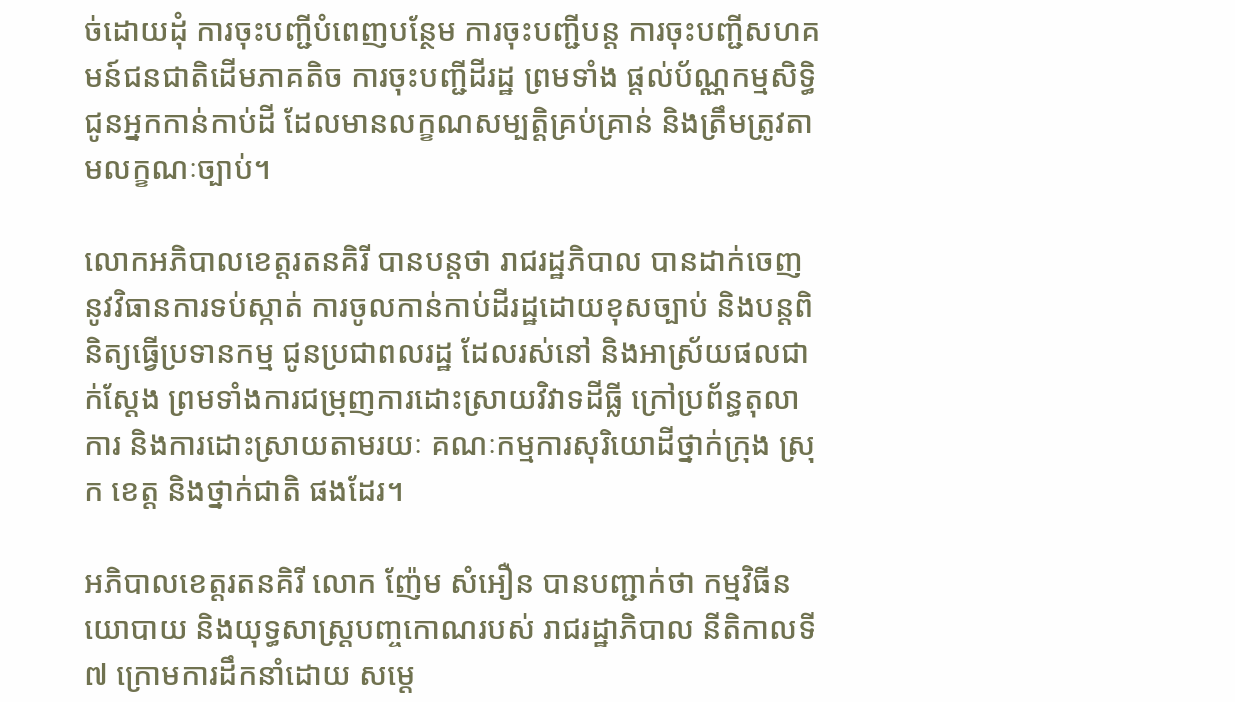ច់ដោយដុំ ការចុះបញ្ជីបំពេញបន្ថែម ការចុះបញ្ជីបន្ត ការចុះបញ្ជីសហគមន៍ជនជាតិដើមភាគតិច ការចុះបញ្ជីដីរដ្ឋ ព្រមទាំង ផ្តល់ប័ណ្ណកម្មសិទ្ធិ ជូនអ្នកកាន់កាប់ដី ដែលមានលក្ខណសម្បត្តិគ្រប់គ្រាន់ និងត្រឹមត្រូវតាមលក្ខណៈច្បាប់។

លោកអភិបាលខេត្តរតនគិរី បានបន្តថា រាជរដ្ឋភិបាល បានដាក់ចេញនូវវិធានការទប់ស្កាត់ ការចូលកាន់កាប់ដីរដ្ឋដោយខុសច្បាប់ និងបន្តពិនិត្យធ្វើប្រទានកម្ម ជូនប្រជាពលរដ្ឋ ដែលរស់នៅ និងអាស្រ័យផលជាក់ស្ដែង ព្រមទាំងការជម្រុញការដោះស្រាយវិវាទដីធ្លី ក្រៅប្រព័ន្ធតុលាការ និងការដោះស្រាយតាមរយៈ គណៈកម្មការសុរិយោដីថ្នាក់ក្រុង ស្រុក ខេត្ត និងថ្នាក់ជាតិ ផងដែរ។

អភិបាលខេត្តរតនគិរី លោក ញ៉ែម សំអឿន បានបញ្ជាក់ថា កម្មវិធីនយោបាយ និងយុទ្ធសាស្ត្របញ្ចកោណរបស់ រាជរដ្ឋាភិបាល នីតិកាលទី៧ ក្រោមការដឹកនាំដោយ សម្តេ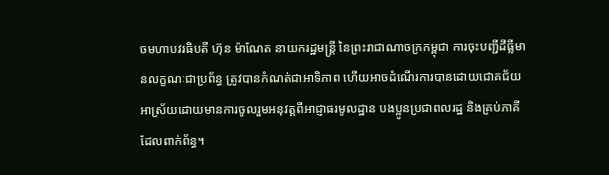ចមហាបវរធិបតី ហ៊ុន ម៉ាណែត នាយករដ្ឋមន្ត្រី នៃព្រះរាជាណាចក្រកម្ពុជា ការចុះបញ្ជីដីធ្លីមានលក្ខណៈជាប្រព័ន្ធ ត្រូវបានកំណត់ជាអាទិភាព ហើយអាចដំណើរការបានដោយជោគជ័យអាស្រ័យដោយមានការចូលរួមអនុវត្តពីអាជ្ញាធរមូលដ្ឋាន បងប្អូនប្រជាពលរដ្ឋ និងគ្រប់ភាគីដែលពាក់ព័ន្ធ។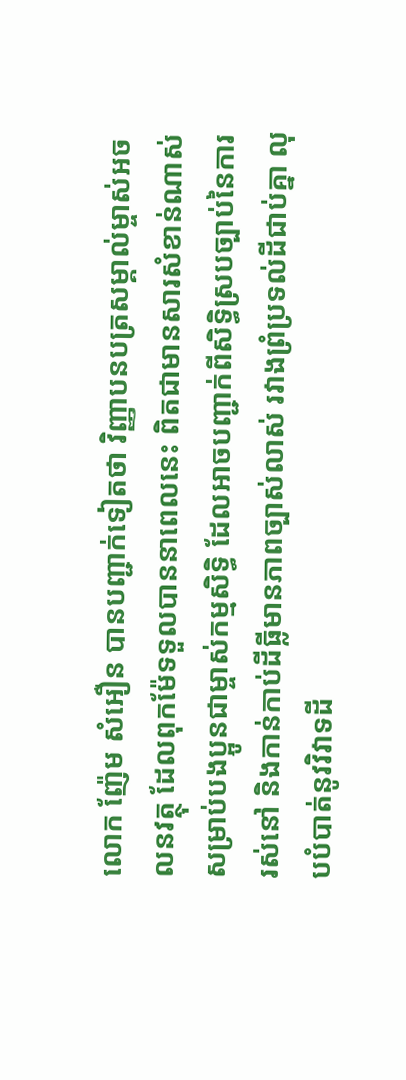លោក ញ៉ែម សំអឿន បានបញ្ជាក់ទៀតថា វិញ្ញាបនបត្រសម្គាល់ម្ចាស់អចលនវត្ថុ ដែលពុកម៉ែទទួលបាននាពេលនេះ ពិតជាមានសារសំខាន់ណាស់សម្រាប់បងប្អូនជាម្ចាស់កម្មសិទ្ធិ ដែលអាចបញ្ជាក់ពីសិទ្ធិស្របច្បាប់នៃការរស់នៅ និងកាន់កាប់ដីធ្លីមានភាពច្បាស់លាស់ រវាងព្រំប្រទល់ដីជាប់គ្នា លុបបំបាត់នូវវិវាទដី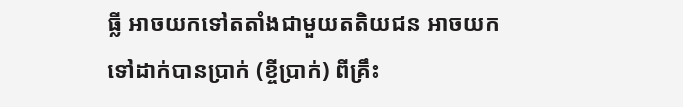ធ្លី អាចយកទៅតតាំងជាមួយតតិយជន អាចយកទៅដាក់បានប្រាក់ (ខ្ចីប្រាក់) ពីគ្រឹះ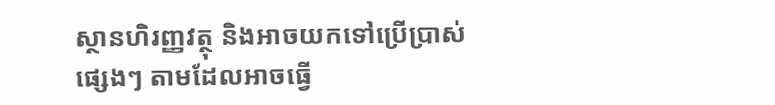ស្ថានហិរញ្ញវត្ថុ និងអាចយកទៅប្រើប្រាស់ផ្សេងៗ តាមដែលអាចធ្វើ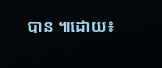បាន ៕ដោយ៖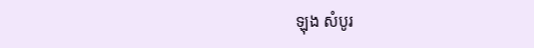ឡុង សំបូរ